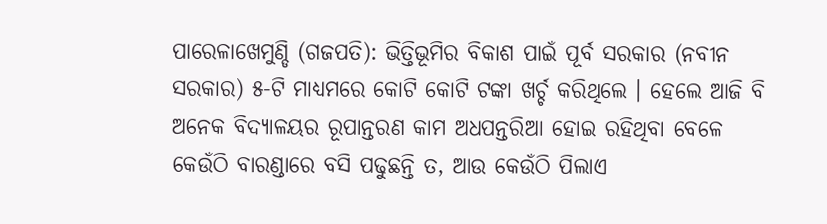ପାରେଳାଖେମୁଣ୍ଡି (ଗଜପତି): ଭିତ୍ତିଭୂମିର ବିକାଶ ପାଇଁ ପୂର୍ବ ସରକାର (ନବୀନ ସରକାର) ୫-ଟି ମାଧ୍ୟମରେ କୋଟି କୋଟି ଟଙ୍କା ଖର୍ଚ୍ଚ କରିଥିଲେ । ହେଲେ ଆଜି ବି ଅନେକ ବିଦ୍ୟାଳୟର ରୂପାନ୍ତରଣ କାମ ଅଧପନ୍ତରିଆ ହୋଇ ରହିଥିବା ବେଳେ କେଉଁଠି ବାରଣ୍ଡାରେ ବସି ପଢୁଛନ୍ତି ତ, ଆଉ କେଉଁଠି ପିଲାଏ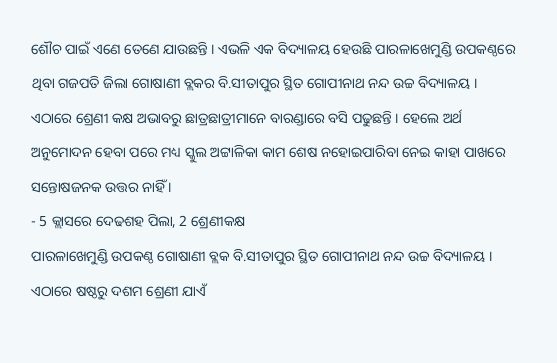ଶୌଚ ପାଇଁ ଏଣେ ତେଣେ ଯାଉଛନ୍ତି । ଏଭଳି ଏକ ବିଦ୍ୟାଳୟ ହେଉଛି ପାରଳାଖେମୁଣ୍ଡି ଉପକଣ୍ଠରେ ଥିବା ଗଜପତି ଜିଲା ଗୋଷାଣୀ ବ୍ଲକର ବି.ସୀତାପୁର ସ୍ଥିତ ଗୋପୀନାଥ ନନ୍ଦ ଉଚ୍ଚ ବିଦ୍ୟାଳୟ । ଏଠାରେ ଶ୍ରେଣୀ କକ୍ଷ ଅଭାବରୁ ଛାତ୍ରଛାତ୍ରୀମାନେ ବାରଣ୍ଡାରେ ବସି ପଢୁଛନ୍ତି । ହେଲେ ଅର୍ଥ ଅନୁମୋଦନ ହେବା ପରେ ମଧ୍ୟ ସ୍କୁଲ ଅଟ୍ଟାଳିକା କାମ ଶେଷ ନହୋଇପାରିବା ନେଇ କାହା ପାଖରେ ସନ୍ତୋଷଜନକ ଉତ୍ତର ନାହିଁ ।
- 5 କ୍ଲାସରେ ଦେଢଶହ ପିଲା, 2 ଶ୍ରେଣୀକକ୍ଷ
ପାରଳାଖେମୁଣ୍ଡି ଉପକଣ୍ଠ ଗୋଷାଣୀ ବ୍ଲକ ବି.ସୀତାପୁର ସ୍ଥିତ ଗୋପୀନାଥ ନନ୍ଦ ଉଚ୍ଚ ବିଦ୍ୟାଳୟ । ଏଠାରେ ଷଷ୍ଠରୁ ଦଶମ ଶ୍ରେଣୀ ଯାଏଁ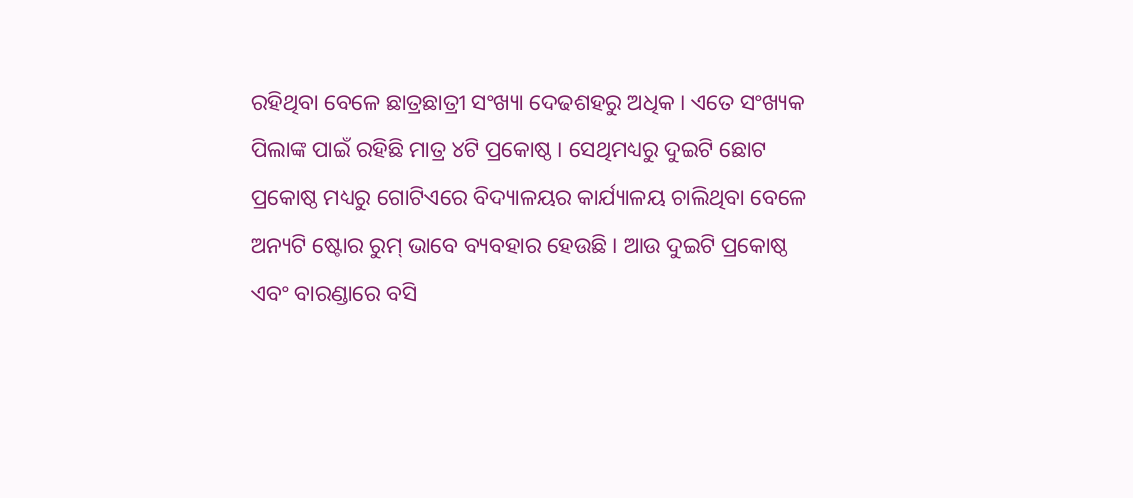ରହିଥିବା ବେଳେ ଛାତ୍ରଛାତ୍ରୀ ସଂଖ୍ୟା ଦେଢଶହରୁ ଅଧିକ । ଏତେ ସଂଖ୍ୟକ ପିଲାଙ୍କ ପାଇଁ ରହିଛି ମାତ୍ର ୪ଟି ପ୍ରକୋଷ୍ଠ । ସେଥିମଧ୍ୟରୁ ଦୁଇଟି ଛୋଟ ପ୍ରକୋଷ୍ଠ ମଧ୍ୟରୁ ଗୋଟିଏରେ ବିଦ୍ୟାଳୟର କାର୍ଯ୍ୟାଳୟ ଚାଲିଥିବା ବେଳେ ଅନ୍ୟଟି ଷ୍ଟୋର ରୁମ୍ ଭାବେ ବ୍ୟବହାର ହେଉଛି । ଆଉ ଦୁଇଟି ପ୍ରକୋଷ୍ଠ ଏବଂ ବାରଣ୍ଡାରେ ବସି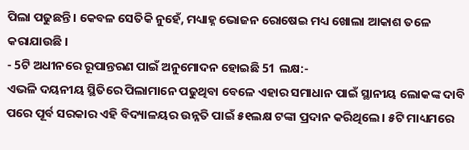ପିଲା ପଢୁଛନ୍ତି । କେବଳ ସେତିକି ନୁହେଁ, ମଧ୍ୟାହ୍ନ ଭୋଜନ ରୋଷେଇ ମଧ୍ୟ ଖୋଲା ଆକାଶ ତଳେ କରାଯାଉଛି ।
- 5ଟି ଅଧୀନରେ ରୂପାନ୍ତରଣ ପାଇଁ ଅନୁମୋଦନ ହୋଇଛି 51 ଲକ୍ଷ:-
ଏଭଳି ଦୟନୀୟ ସ୍ଥିତିରେ ପିଲାମାନେ ପଢୁଥିବା ବେଳେ ଏହାର ସମାଧାନ ପାଇଁ ସ୍ଥାନୀୟ ଲୋକଙ୍କ ଦାବି ପରେ ପୂର୍ବ ସରକାର ଏହି ବିଦ୍ୟାଳୟର ଉନ୍ନତି ପାଇଁ ୫୧ଲକ୍ଷ ଟଙ୍କା ପ୍ରଦାନ କରିଥିଲେ । ୫ଟି ମାଧ୍ୟମରେ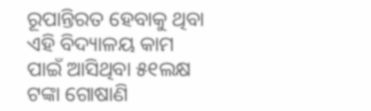ରୂପାନ୍ତିରତ ହେବାକୁ ଥିବା ଏହି ବିଦ୍ୟାଳୟ କାମ ପାଇଁ ଆସିଥିବା ୫୧ଲକ୍ଷ ଟଙ୍କା ଗୋଷାଣି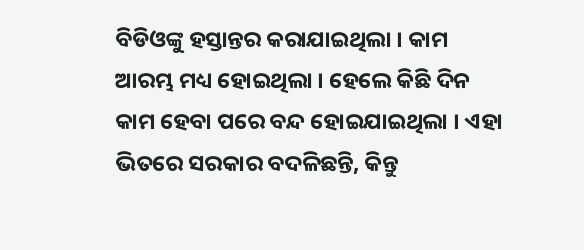ବିଡିଓଙ୍କୁ ହସ୍ତାନ୍ତର କରାଯାଇଥିଲା । କାମ ଆରମ୍ଭ ମଧ୍ୟ ହୋଇଥିଲା । ହେଲେ କିଛି ଦିନ କାମ ହେବା ପରେ ବନ୍ଦ ହୋଇଯାଇଥିଲା । ଏହା ଭିତରେ ସରକାର ବଦଳିଛନ୍ତି, କିନ୍ତୁ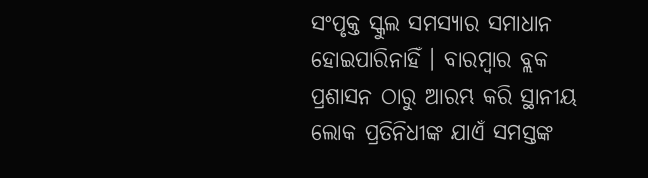ସଂପୃକ୍ତ ସ୍କୁଲ ସମସ୍ୟାର ସମାଧାନ ହୋଇପାରିନାହିଁ । ବାରମ୍ବାର ବ୍ଲକ ପ୍ରଶାସନ ଠାରୁ ଆରମ୍ଭ କରି ସ୍ଥାନୀୟ ଲୋକ ପ୍ରତିନିଧୀଙ୍କ ଯାଏଁ ସମସ୍ତଙ୍କ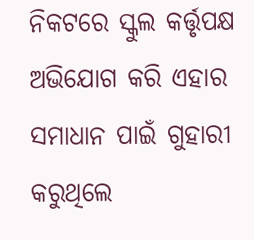ନିକଟରେ ସ୍କୁଲ କର୍ତ୍ତୃପକ୍ଷ ଅଭିଯୋଗ କରି ଏହାର ସମାଧାନ ପାଇଁ ଗୁହାରୀ କରୁଥିଲେ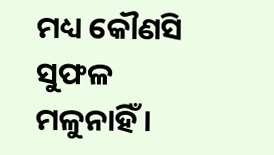ମଧ୍ୟ କୌଣସି ସୁଫଳ ମଳୁନାହିଁ ।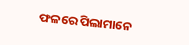ଫଳରେ ପିଲାମାନେ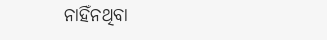ନାହିଁନଥିବା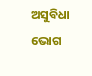ଅସୁବିଧା ଭୋଗ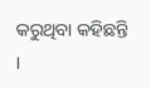କରୁଥିବା କହିଛନ୍ତି ।